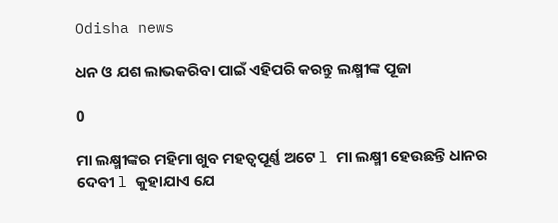Odisha news

ଧନ ଓ ଯଶ ଲାଭକରିବା ପାଇଁ ଏହିପରି କରନ୍ତୁ ଲକ୍ଷ୍ମୀଙ୍କ ପୂଜା

0

ମା ଲକ୍ଷ୍ମୀଙ୍କର ମହିମା ଖୁବ ମହତ୍ୱପୂର୍ଣ୍ଣ ଅଟେ l ମା ଲକ୍ଷ୍ମୀ ହେଉଛନ୍ତି ଧାନର ଦେବୀ l କୁହାଯାଏ ଯେ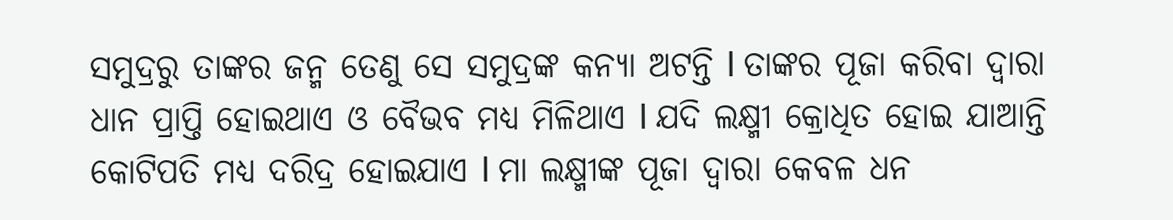ସମୁଦ୍ରରୁ ତାଙ୍କର ଜନ୍ମ ତେଣୁ ସେ ସମୁଦ୍ରଙ୍କ କନ୍ୟା ଅଟନ୍ତି l ତାଙ୍କର ପୂଜା କରିବା ଦ୍ୱାରା ଧାନ ପ୍ରାପ୍ତି ହୋଇଥାଏ ଓ ବୈଭବ ମଧ୍ୟ ମିଳିଥାଏ l ଯଦି ଲକ୍ଷ୍ମୀ କ୍ରୋଧିତ ହୋଇ ଯାଆନ୍ତି କୋଟିପତି ମଧ୍ୟ ଦରିଦ୍ର ହୋଇଯାଏ l ମା ଲକ୍ଷ୍ମୀଙ୍କ ପୂଜା ଦ୍ୱାରା କେବଳ ଧନ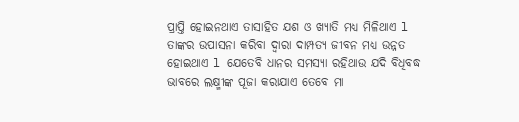ପ୍ରାପ୍ତି ହୋଇନଥାଏ ତାସାହିତ ଯଶ ଓ ଖ୍ୟାତି ମଧ୍ୟ ମିଳିଥାଏ l ତାଙ୍କର ଉପାସନା କରିବା ଦ୍ୱାରା ଦାମ୍ପତ୍ୟ ଜୀବନ ମଧ୍ୟ ଉନ୍ନତ ହୋଇଥାଏ l ଯେତେବି ଧାନର ସମସ୍ୟା ରହିଥାଉ ଯଦି ବିଧିବଦ୍ଧ ଭାବରେ ଲକ୍ଷ୍ମୀଙ୍କ ପୂଜା କରାଯାଏ ତେବେ ମା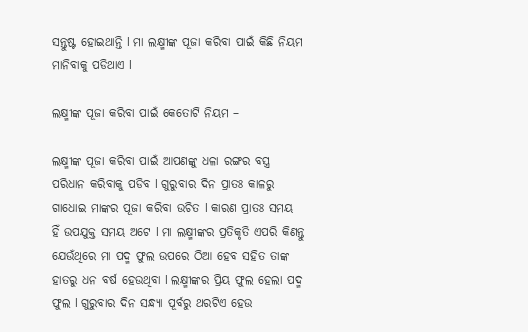ସନ୍ତୁଷ୍ଟ ହୋଇଥାନ୍ତି l ମା ଲକ୍ଷ୍ମୀଙ୍କ ପୂଜା କରିବା ପାଇଁ କିଛି ନିୟମ ମାନିବାକୁ ପଡିଥାଏ l

ଲକ୍ଷ୍ମୀଙ୍କ ପୂଜା କରିବା ପାଇଁ କେତୋଟି ନିୟମ –

ଲକ୍ଷ୍ମୀଙ୍କ ପୂଜା କରିବା ପାଇଁ ଆପଣଙ୍କୁ ଧଳା ରଙ୍ଗର ବସ୍ତ୍ର ପରିଧାନ କରିବାକୁ ପଡିବ l ଗୁରୁବାର ଦିନ ପ୍ରାତଃ କାଳରୁ ଗାଧୋଇ ମାଙ୍କର ପୂଜା କରିବା ଉଚିତ l କାରଣ ପ୍ରାତଃ ସମୟ ହିଁ ଉପଯୁକ୍ତ ସମୟ ଅଟେ l ମା ଲକ୍ଷ୍ମୀଙ୍କର ପ୍ରତିକୃତି ଏପରି କିଣନ୍ତୁ ଯେଉଁଥିରେ ମା ପଦ୍ମ ଫୁଲ ଉପରେ ଠିଆ ହେବ ସହିତ ତାଙ୍କ ହାତରୁ ଧନ ବର୍ଷ ହେଉଥିବା l ଲକ୍ଷ୍ମୀଙ୍କର ପ୍ରିୟ ଫୁଲ ହେଲା ପଦ୍ମ ଫୁଲ l ଗୁରୁବାର ଦିନ ସନ୍ଧ୍ୟା ପୂର୍ବରୁ ଥରଟିଏ ହେଉ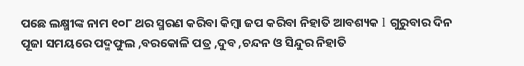ପଛେ ଲକ୍ଷ୍ମୀଙ୍କ ନାମ ୧୦୮ ଥର ସ୍ମରଣ କରିବା କିମ୍ବା ଜପ କରିବା ନିହାତି ଆବଶ୍ୟକ l ଗୁରୁବାର ଦିନ ପୂଜା ସମୟରେ ପଦ୍ମଫୁଲ ,ବରକୋଳି ପତ୍ର ,ଦୁବ ,ଚନ୍ଦନ ଓ ସିନ୍ଦୁର ନିହାତି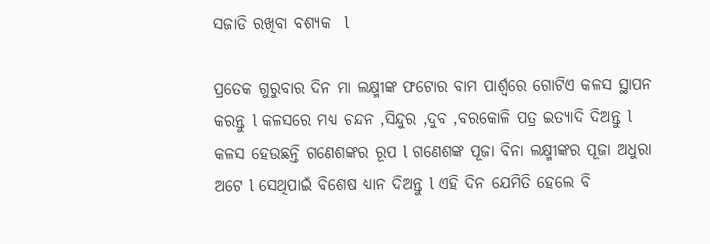ସଜାଡି ରଖିବା ବଶ୍ୟକ  l

ପ୍ରତେକ ଗୁରୁବାର ଦିନ ମା ଲକ୍ଷ୍ମୀଙ୍କ ଫଟୋର ବାମ ପାର୍ଶ୍ୱରେ ଗୋଟିଏ କଳସ ସ୍ଥାପନ କରନ୍ତୁ l କଳସରେ ମଧ୍ୟ ଚନ୍ଦନ ,ସିନ୍ଦୁର ,ଦୁବ ,ବରକୋଳି ପତ୍ର ଇତ୍ୟାଦି ଦିଅନ୍ତୁ l କଳସ ହେଉଛନ୍ତି ଗଣେଶଙ୍କର ରୂପ l ଗଣେଶଙ୍କ ପୂଜା ବିନା ଲକ୍ଷ୍ମୀଙ୍କର ପୂଜା ଅଧୁରା ଅଟେ l ସେଥିପାଇଁ ବିଶେଷ ଧ୍ୟାନ ଦିଅନ୍ତୁ l ଏହି ଦିନ ଯେମିତି ହେଲେ ବି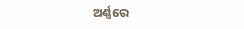ଅର୍ଣ୍ଣରେ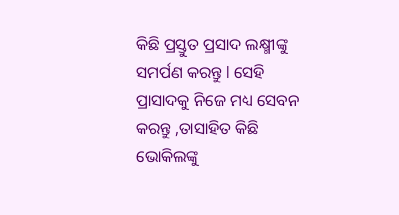କିଛି ପ୍ରସ୍ତୁତ ପ୍ରସାଦ ଲକ୍ଷ୍ମୀଙ୍କୁ ସମର୍ପଣ କରନ୍ତୁ l ସେହି ପ୍ରାସାଦକୁ ନିଜେ ମଧ୍ୟ ସେବନ କରନ୍ତୁ ,ତାସାହିତ କିଛି ଭୋକିଲଙ୍କୁ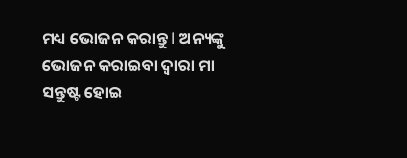ମଧ୍ୟ ଭୋଜନ କରାନ୍ତୁ l ଅନ୍ୟଙ୍କୁ ଭୋଜନ କରାଇବା ଦ୍ୱାରା ମା ସନ୍ତୁଷ୍ଟ ହୋଇ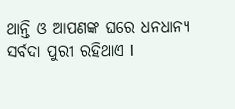ଥାନ୍ତି ଓ ଆପଣଙ୍କ ଘରେ ଧନଧାନ୍ୟ  ସର୍ବଦା ପୁରୀ ରହିଥାଏ l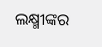ଲକ୍ଷ୍ମୀଙ୍କର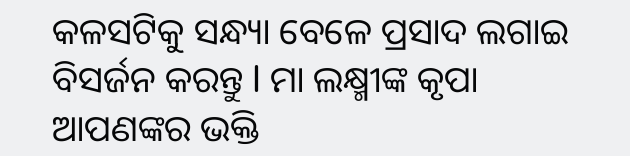କଳସଟିକୁ ସନ୍ଧ୍ୟା ବେଳେ ପ୍ରସାଦ ଲଗାଇ ବିସର୍ଜନ କରନ୍ତୁ l ମା ଲକ୍ଷ୍ମୀଙ୍କ କୃପା ଆପଣଙ୍କର ଭକ୍ତି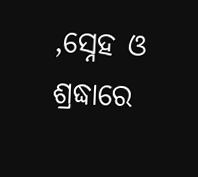,ସ୍ନେହ ଓ ଶ୍ରଦ୍ଧାରେ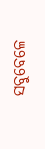ସବୁବେଳେ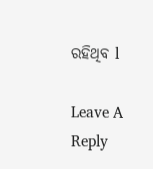ରହିଥିବ l

Leave A Reply